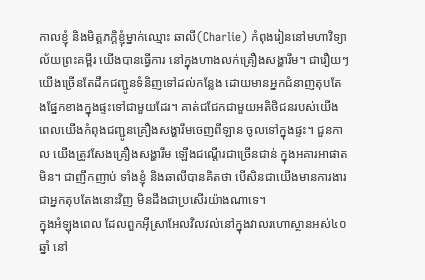កាលខ្ញុំ និងមិត្តភក្តិខ្ញុំម្នាក់ឈ្មោះ ឆាលី(Charlie) កំពុងរៀននៅមហាវិទ្យាល័យព្រះគម្ពីរ យើងបានធ្វើការ នៅក្នុងហាងលក់គ្រឿងសង្ហារឹម។ ជារឿយៗ យើងច្រើនតែដឹកជញ្ជូនទំនិញទៅដល់កន្លែង ដោយមានអ្នកជំនាញតុបតែងផ្នែកខាងក្នុងផ្ទះទៅជាមួយដែរ។ គាត់ជជែកជាមួយអតិថិជនរបស់យើង ពេលយើងកំពុងជញ្ជូនគ្រឿងសង្ហារឹមចេញពីឡាន ចូលទៅក្នុងផ្ទះ។ ជួនកាល យើងត្រូវសែងគ្រឿងសង្ហារឹម ឡើងជណ្តើរជាច្រើនជាន់ ក្នុងអគារអាផាតមិន។ ជាញឹកញាប់ ទាំងខ្ញុំ និងឆាលីបានគិតថា បើសិនជាយើងមានការងារជាអ្នកតុបតែងនោះវិញ មិនដឹងជាប្រសើរយ៉ាងណាទេ។
ក្នុងអំឡុងពេល ដែលពួកអ៊ីស្រាអែលវិលវល់នៅក្នុងវាលរហោស្ថានអស់៤០ឆ្នាំ នៅ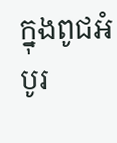ក្នុងពូជអំបូរ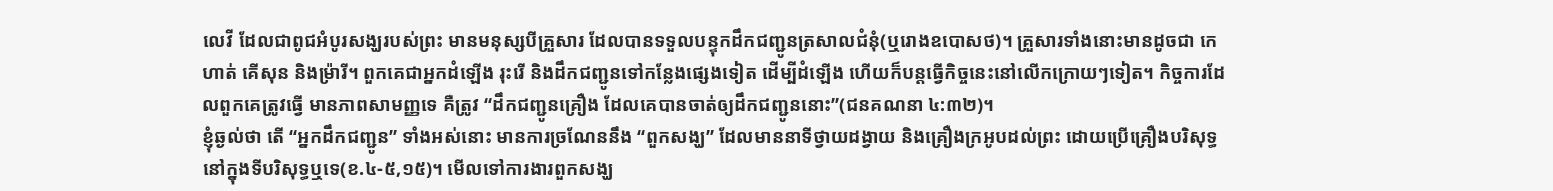លេវី ដែលជាពូជអំបូរសង្ឃរបស់ព្រះ មានមនុស្សបីគ្រួសារ ដែលបានទទួលបន្ទុកដឹកជញ្ជូនត្រសាលជំនុំ(ឬរោងឧបោសថ)។ គ្រួសារទាំងនោះមានដូចជា កេហាត់ គើសុន និងម្រ៉ារី។ ពួកគេជាអ្នកដំឡើង រុះរើ និងដឹកជញ្ជូនទៅកន្លែងផ្សេងទៀត ដើម្បីដំឡើង ហើយក៏បន្តធ្វើកិច្ចនេះនៅលើកក្រោយៗទៀត។ កិច្ចការដែលពួកគេត្រូវធ្វើ មានភាពសាមញ្ញទេ គឺត្រូវ “ដឹកជញ្ជូនគ្រឿង ដែលគេបានចាត់ឲ្យដឹកជញ្ជូននោះ”(ជនគណនា ៤:៣២)។
ខ្ញុំឆ្ងល់ថា តើ “អ្នកដឹកជញ្ជូន” ទាំងអស់នោះ មានការច្រណែននឹង “ពួកសង្ឃ” ដែលមាននាទីថ្វាយដង្វាយ និងគ្រឿងក្រអូបដល់ព្រះ ដោយប្រើគ្រឿងបរិសុទ្ធ នៅក្នុងទីបរិសុទ្ធឬទេ(ខ.៤-៥,១៥)។ មើលទៅការងារពួកសង្ឃ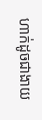ហាក់ដូចជាងាយ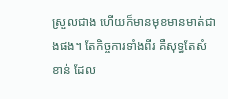ស្រួលជាង ហើយក៏មានមុខមានមាត់ជាងផង។ តែកិច្ចការទាំងពីរ គឺសុទ្ធតែសំខាន់ ដែល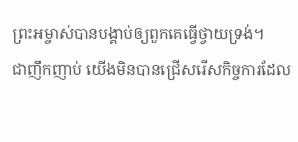ព្រះអម្ចាស់បានបង្គាប់ឲ្យពួកគេធ្វើថ្វាយទ្រង់។
ជាញឹកញាប់ យើងមិនបានជ្រើសរើសកិច្ចការដែល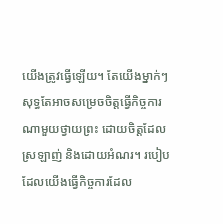យើងត្រូវធ្វើឡើយ។ តែយើងម្នាក់ៗ សុទ្ធតែអាចសម្រេចចិត្តធ្វើកិច្ចការណាមួយថ្វាយព្រះ ដោយចិត្តដែលស្រឡាញ់ និងដោយអំណរ។ របៀបដែលយើងធ្វើកិច្ចការដែល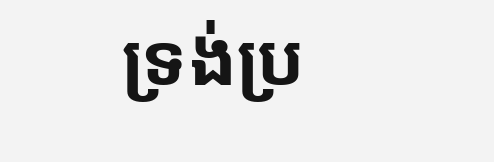ទ្រង់ប្រ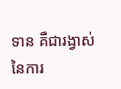ទាន គឺជារង្វាស់នៃការ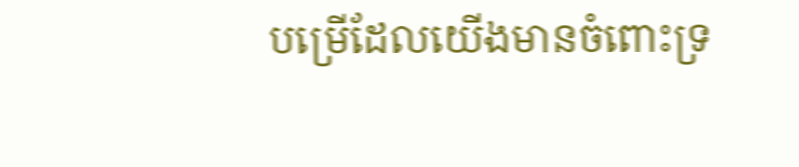បម្រើដែលយើងមានចំពោះទ្រ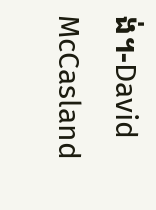ង់។-David McCasland